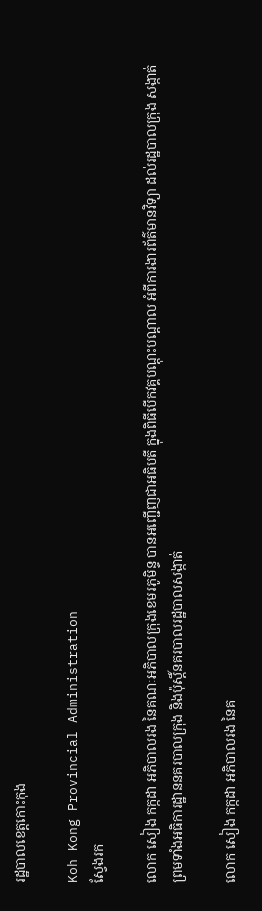រដ្ឋបាលខេត្តកោះកុង

Koh Kong Provincial Administration
ស្វែងរក

លោក សៀង កក្កដា អភិបាលរង នៃគណៈអភិបាលក្រុងខេមរភូមិន្ទ បានអញ្ជើញជាអធិបតី ក្នុងពិធីបើកវគ្គបណ្តុះបណ្តាល អំពីការងារព័ត៌មានវិទ្យា ដល់រដ្ឋបាលក្រុង សង្កាត់ ព្រមទាំងអធិការដ្ឋាននគរបាលក្រុង និងប៉ុស្តិ៍នគរបាលរដ្ឋបាលសង្កាត់

លោក សៀង កក្កដា អភិបាលរង នៃគ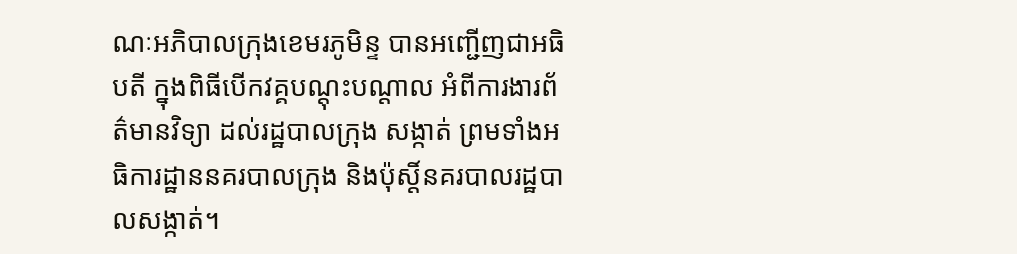ណៈអភិបាលក្រុងខេមរភូមិន្ទ បានអញ្ជើញជាអធិបតី ក្នុងពិធីបើកវគ្គបណ្តុះបណ្តាល អំពីការងារព័ត៌មានវិទ្យា ដល់រដ្ឋបាលក្រុង សង្កាត់ ព្រមទាំងអធិការដ្ឋាននគរបាលក្រុង និងប៉ុស្តិ៍នគរបាលរដ្ឋបាលសង្កាត់។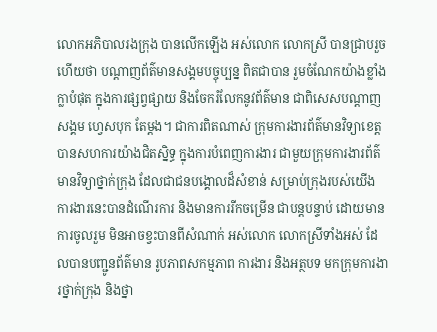លោកអភិបាលរងក្រុង បានលើកឡើង អស់លោក លោកស្រី បានជ្រាបរួចហើយថា បណ្តាញព័ត៌មានសង្គមបច្ចុប្បន្ន ពិតជាបាន រួមចំណែកយ៉ាងខ្លាំងក្លាបំផុត ក្នុងការផ្សព្វផ្សាយ និងចែករំលែកនូវព័ត៌មាន ជាពិសេសបណ្តាញសង្គម ហ្វេសបុក តែម្តង។ ជាការពិតណាស់ ក្រុមការងារព័ត៌មានវិទ្យាខេត្ត បានសហការយ៉ាងជិតស្និទ្ធ ក្នុងការបំពេញការងារ ជាមួយក្រុមការងារព័ត៌មានវិទ្យាថ្នាក់ក្រុង ដែលជាជនបង្គោលដ៏សំខាន់ សម្រាប់ក្រុងរបស់យើង ការងារនេះបានដំណើរការ និងមានការរីកចម្រើន ជាបន្តបន្ទាប់ ដោយមានការចូលរួម មិនអាចខ្វះបានពីសំណាក់ អស់លោក លោកស្រីទាំងអស់ ដែលបានបញ្ជូនព័ត៌មាន រូបភាពសកម្មភាព ការងារ និងអត្ថបទ មកក្រុមការងារថ្នាក់ក្រុង និងថ្នា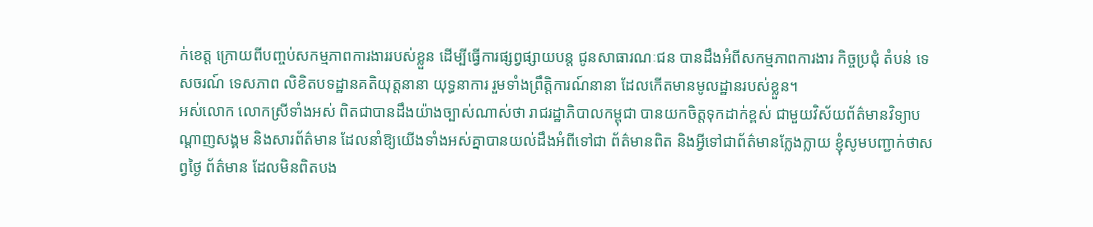ក់ខេត្ត ក្រោយពីបញ្ចប់សកម្មភាពការងាររបស់ខ្លួន ដើម្បីធ្វើការផ្សព្វផ្សាយបន្ត ជូនសាធារណៈជន បានដឹងអំពីសកម្មភាពការងារ កិច្ចប្រជុំ តំបន់ ទេសចរណ៍ ទេសភាព លិខិតបទដ្ឋានគតិយុត្តនានា យុទ្ធនាការ រួមទាំងព្រឹត្តិការណ៍នានា ដែលកើតមានមូលដ្ឋានរបស់ខ្លួន។
អស់លោក លោកស្រីទាំងអស់ ពិតជាបានដឹងយ៉ាងច្បាស់ណាស់ថា រាជរដ្ឋាភិបាលកម្ពុជា បានយកចិត្តទុកដាក់ខ្ពស់ ជាមួយវិស័យព័ត៌មានវិទ្យាបណ្តាញសង្គម និងសារព័ត៌មាន ដែលនាំឱ្យយើងទាំងអស់គ្នាបានយល់ដឹងអំពីទៅជា ព័ត៌មានពិត និងអ្វីទៅជាព័ត៌មានក្លែងក្លាយ ខ្ញុំសូមបញ្ជាក់ថាសព្វថ្ងៃ ព័ត៌មាន ដែលមិនពិតបង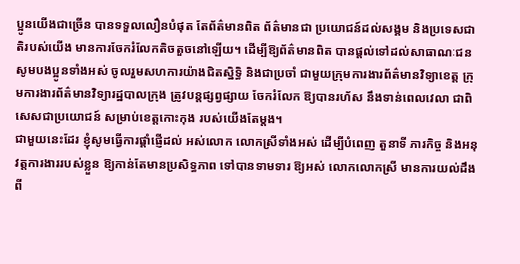ប្អូនយើងជាច្រើន បានទទួលលឿនបំផុត តែព័ត៌មានពិត ព័ត៌មានជា ប្រយោជន៍ដល់សង្គម និងប្រទេសជាតិរបស់យើង មានការចែករំលែកតិចតួចនៅឡើយ។ ដើម្បីឱ្យព័ត៌មានពិត បានផ្តល់ទៅដល់សាធាណៈជន សូមបងប្អូនទាំងអស់ ចូលរួមសហការយ៉ាងជិតស្និទ្ធិ និងជាប្រចាំ ជាមួយក្រុមការងារព័ត៌មានវិទ្យាខេត្ត ក្រុមការងារព័ត៌មានវិទ្យារដ្ឋបាលក្រុង ត្រូវបន្តផ្សព្វផ្សាយ ចែករំលែក ឱ្យបានរហ័ស នឹងទាន់ពេលវេលា ជាពិសេសជាប្រយោជន៍ សម្រាប់ខេត្តកោះកុង របស់យើងតែម្តង។
ជាមួយនេះដែរ ខ្ញុំសូមធ្វើការផ្តាំផ្ញើដល់ អស់លោក លោកស្រីទាំងអស់ ដើម្បីបំពេញ តួនាទី ភារកិច្ច និងអនុវត្តការងាររបស់ខ្លួន ឱ្យកាន់តែមានប្រសិទ្ធភាព ទៅបានទាមទារ ឱ្យអស់ លោកលោកស្រី មានការយល់ដឹងពី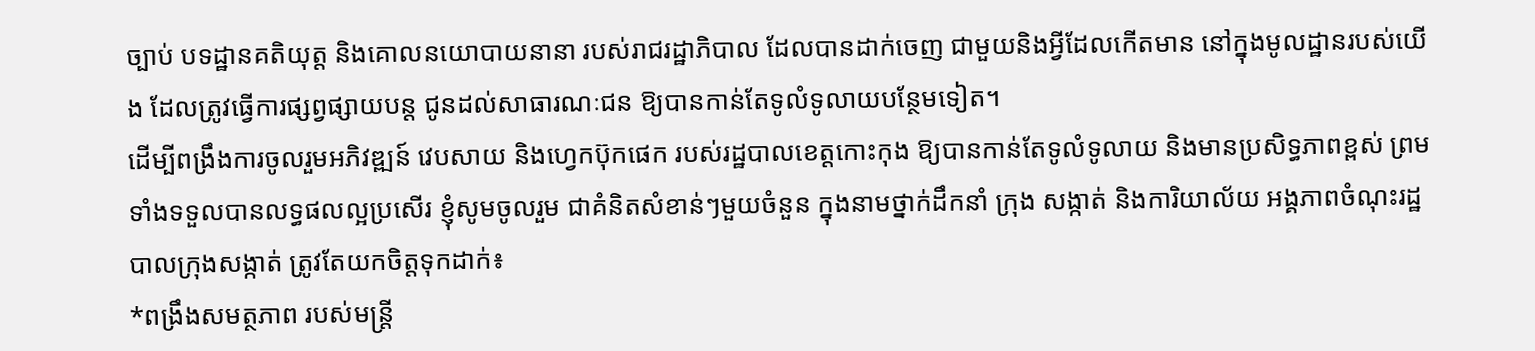ច្បាប់ បទដ្ឋានគតិយុត្ត និងគោលនយោបាយនានា របស់រាជរដ្ឋាភិបាល ដែលបានដាក់ចេញ ជាមួយនិងអ្វីដែលកើតមាន នៅក្នុងមូលដ្ឋានរបស់យើង ដែលត្រូវធ្វើការផ្សព្វផ្សាយបន្ត ជូនដល់សាធារណៈជន ឱ្យបានកាន់តែទូលំទូលាយបន្ថែមទៀត។
ដើម្បីពង្រឹងការចូលរួមអភិវឌ្ឍន៍ វេបសាយ និងហ្វេកប៊ុកផេក របស់រដ្ឋបាលខេត្តកោះកុង ឱ្យបានកាន់តែទូលំទូលាយ និងមានប្រសិទ្ធភាពខ្ពស់ ព្រមទាំងទទួលបានលទ្ធផលល្អប្រសើរ ខ្ញុំសូមចូលរួម ជាគំនិតសំខាន់ៗមួយចំនួន ក្នុងនាមថ្នាក់ដឹកនាំ ក្រុង សង្កាត់ និងការិយាល័យ អង្គភាពចំណុះរដ្ឋបាលក្រុងសង្កាត់ ត្រូវតែយកចិត្តទុកដាក់៖
*ពង្រឹងសមត្ថភាព របស់មន្ត្រី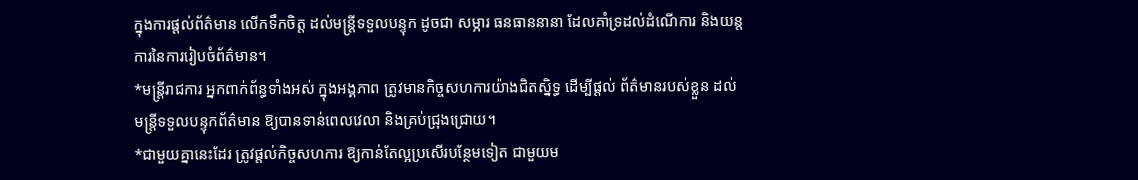ក្នុងការផ្តល់ព័ត៌មាន លើកទឹកចិត្ត ដល់មន្ត្រីទទួលបន្ទុក ដូចជា សម្ភារ ធនធាននានា ដែលគាំទ្រដល់ដំណើការ និងយន្តការនៃការរៀបចំព័ត៌មាន។
*មន្ត្រីរាជការ អ្នកពាក់ព័ន្ធទាំងអស់ ក្នុងអង្គភាព ត្រូវមានកិច្ចសហការយ៉ាងជិតស្និទ្ធ ដើម្បីផ្តល់ ព័ត៌មានរបស់ខ្លួន ដល់មន្ត្រីទទួលបន្ទុកព័ត៌មាន ឱ្យបានទាន់ពេលវេលា និងគ្រប់ជ្រុងជ្រោយ។
*ជាមួយគ្នានេះដែរ ត្រូវផ្តល់កិច្ចសហការ ឱ្យកាន់តែល្អប្រសើរបន្ថែមទៀត ជាមួយម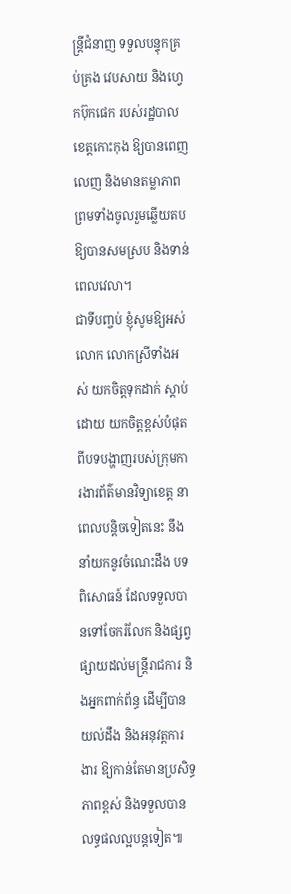ន្ត្រីជំនាញ ទទួលបន្ទុកគ្រប់គ្រង វេបសាយ និងហ្វេកប៊ុកផេក របស់រដ្ឋបាលខេត្តកោះកុង ឱ្យបានពេញលេញ និងមានតម្លាភាព ព្រមទាំងចូលរួមឆ្លើយតបឱ្យបានសមស្រប និងទាន់ពេលវេលា។
ជាទីបញ្ចប់ ខ្ញុំសូមឱ្យអស់លោក លោកស្រីទាំងអស់ យកចិត្តទុកដាក់ ស្តាប់ដោយ យកចិត្តខ្ពស់បំផុត ពីបទបង្ហាញរបស់ក្រុមការងារព័ត៌មានវិទ្យាខេត្ត នាពេលបន្តិចទៀតនេះ នឹងនាំយកនូវចំណេះដឹង បទពិសោធន៍ ដែលទទួលបានទៅចែករំលែក និងផ្សព្វផ្សាយដល់មន្ត្រីរាជការ និងអ្នកពាក់ព័ន្ធ ដើម្បីបានយល់ដឹង និងអនុវត្តការងារ ឱ្យកាន់តែមានប្រសិទ្ធភាពខ្ពស់ និងទទួលបានលទ្ធផលល្អបន្តទៀត៕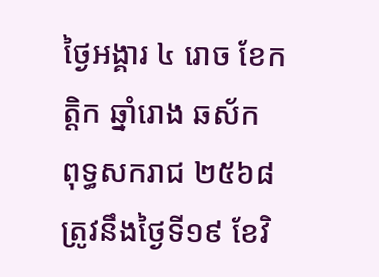ថ្ងៃអង្គារ ៤ រោច ខែកត្តិក ឆ្នាំរោង ឆស័ក ពុទ្ធសករាជ ២៥៦៨ ត្រូវនឹងថ្ងៃទី១៩ ខែវិ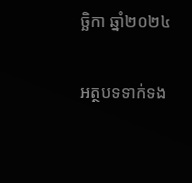ច្ឆិកា ឆ្នាំ២០២៤

អត្ថបទទាក់ទង